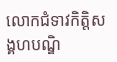លោកជំទាវកិត្តិសង្គហបណ្ឌិ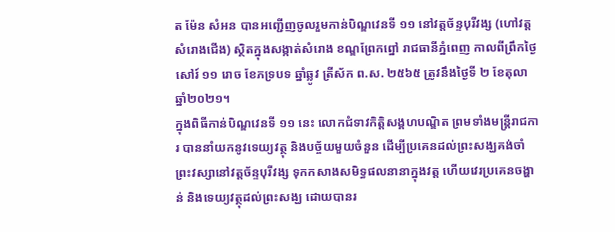ត ម៉ែន សំអន បានអញ្ជើញចូលរួមកាន់បិណ្ឌវេនទី ១១ នៅវត្តច័ន្ទបុរីវង្ស (ហៅវត្តសំរោងជើង) ស្ថិតក្នុងសង្កាត់សំរោង ខណ្ឌព្រែកព្នៅ រាជធានីភ្នំពេញ កាលពីព្រឹកថ្ងៃសៅរ៍ ១១ រោច ខែភទ្របទ ឆ្នាំឆ្លូវ ត្រីស័ក ព.ស. ២៥៦៥ ត្រូវនឹងថ្ងៃទី ២ ខែតុលា ឆ្នាំ២០២១។
ក្នុងពិធីកាន់បិណ្ឌវេនទី ១១ នេះ លោកជំទាវកិត្តិសង្គហបណ្ឌិត ព្រមទាំងមន្ត្រីរាជការ បាននាំយកនូវទេយ្យវត្ថុ និងបច្ច័យមួយចំនួន ដើម្បីប្រគេនដល់ព្រះសង្ឃគង់ចាំព្រះវស្សានៅវត្តច័ន្ទបុរីវង្ស ទុកកសាងសមិទ្ធផលនានាក្នុងវត្ត ហើយវេរប្រគេនចង្ហាន់ និងទេយ្យវត្ថុដល់ព្រះសង្ឃ ដោយបានរ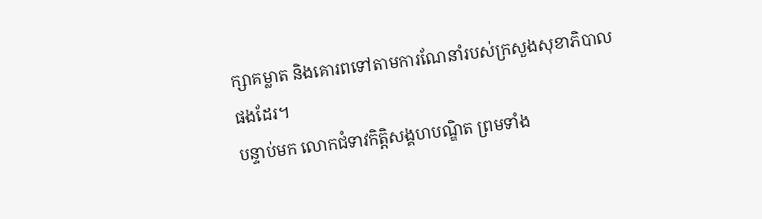ក្សាគម្លាត និងគោរពទៅតាមការណែនាំរបស់ក្រសួងសុខាភិបាលផងដែរ។
បន្ទាប់មក លោកជំទាវកិត្តិសង្គហបណ្ឌិត ព្រមទាំង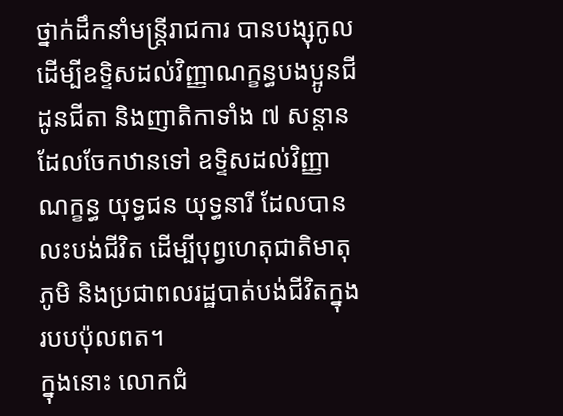ថ្នាក់ដឹកនាំមន្ត្រីរាជការ បានបង្សុកូល ដើម្បីឧទ្ទិសដល់វិញ្ញាណក្ខន្ធបងប្អូនជីដូនជីតា និងញាតិកាទាំង ៧ សន្តាន ដែលចែកឋានទៅ ឧទ្ទិសដល់វិញ្ញាណក្ខន្ធ យុទ្ធជន យុទ្ធនារី ដែលបានលះបង់ជីវិត ដើម្បីបុព្វហេតុជាតិមាតុភូមិ និងប្រជាពលរដ្ឋបាត់បង់ជីវិតក្នុងរបបប៉ុលពត។
ក្នុងនោះ លោកជំ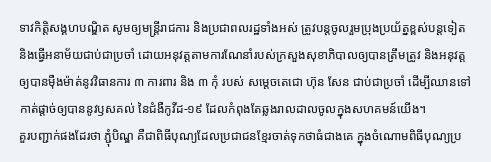ទាវកិត្តិសង្គហបណ្ឌិត សូមឲ្យមន្ត្រីរាជការ និងប្រជាពលរដ្ឋទាំងអស់ ត្រូវបន្តចូលរួមប្រុងប្រយ័ត្នខ្ពស់បន្តទៀត និងធ្វើអនាម័យជាប់ជាប្រចាំ ដោយអនុវត្តតាមការណែនាំរបស់ក្រសួងសុខាភិបាលឲ្យបានត្រឹមត្រូវ និងអនុវត្តឲ្យបានម៉ឺងម៉ាត់នូវវិធានការ ៣ ការពារ និង ៣ កុំ របស់ សម្ដេចតេជោ ហ៊ុន សែន ជាប់ជាប្រចាំ ដើម្បីឈានទៅកាត់ផ្តាច់ឲ្យបាននូវឫសគល់ នៃជំងឺកូវីដ-១៩ ដែលកំពុងតែឆ្លងរាលដាលចូលក្នុងសហគមន៍យើង។
គួរបញ្ជាក់ផងដែរថា ភ្ជុំបិណ្ឌ គឺជាពិធីបុណ្យដែលប្រជាជនខ្មែរចាត់ទុកថាធំជាងគេ ក្នុងចំណោមពិធីបុណ្យប្រ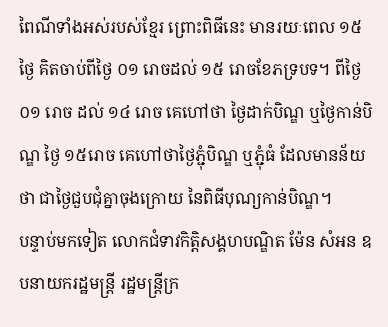ពៃណីទាំងអស់របស់ខ្មែរ ព្រោះពិធីនេះ មានរយៈពេល ១៥ ថ្ងៃ គិតចាប់ពីថ្ងៃ ០១ រោចដល់ ១៥ រោចខែភទ្របទ។ ពីថ្ងៃ ០១ រោច ដល់ ១៤ រោច គេហៅថា ថ្ងៃដាក់បិណ្ឌ ឬថ្ងៃកាន់បិណ្ឌ ថ្ងៃ ១៥រោច គេហៅថាថ្ងៃភ្ជុំបិណ្ឌ ឬភ្ជុំធំ ដែលមានន័យថា ជាថ្ងៃជួបជុំគ្នាចុងក្រោយ នៃពិធីបុណ្យកាន់បិណ្ឌ។
បន្ទាប់មកទៀត លោកជំទាវកិត្តិសង្គហបណ្ឌិត ម៉ែន សំអន ឧបនាយករដ្ឋមន្ត្រី រដ្ឋមន្ត្រីក្រ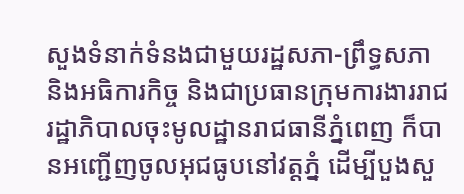សួងទំនាក់ទំនងជាមួយរដ្ឋសភា-ព្រឹទ្ធសភា និងអធិការកិច្ច និងជាប្រធានក្រុមការងាររាជរដ្ឋាភិបាលចុះមូលដ្ឋានរាជធានីភ្នំពេញ ក៏បានអញ្ជើញចូលអុជធូបនៅវត្តភ្នំ ដើម្បីបួងសួ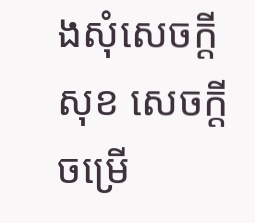ងសុំសេចក្តីសុខ សេចក្តីចម្រើ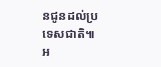នជូនដល់ប្រទេសជាតិ៕
អ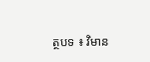ត្ថបទ ៖ វិមាន